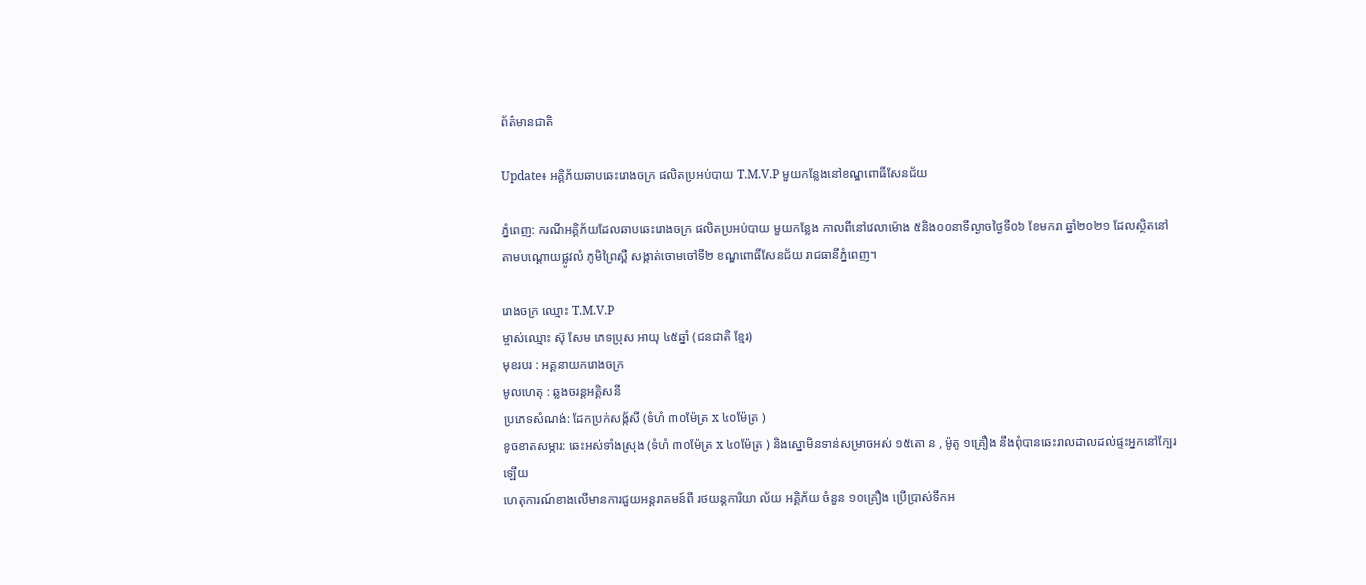ព័ត៌មានជាតិ

Update៖ អគ្គិភ័យឆាបឆេះរោងចក្រ ផលិតប្រអប់បាយ T.M.V.P មួយកន្លែងនៅខណ្ឌពោធិ៍សែនជ័យ

ភ្នំពេញ: ករណីអគ្គិភ័យដែលឆាបឆេះរោងចក្រ ផលិតប្រអប់បាយ មួយកន្លែង កាលពីនៅវេលាម៉ោង ៥និង០០នាទីល្ងាចថ្ងៃទី០៦ ខែមករា ឆ្នាំ២០២១ ដែលស្ថិតនៅតាមបណ្តោយផ្លូវលំ ភូមិព្រៃស្ពឺ សង្កាត់ចោមចៅទី២ ខណ្ឌពោធិ៍សែនជ័យ រាជធានីភ្នំពេញ។

រោងចក្រ ឈ្មោះ T.M.V.P
ម្ចាស់ឈ្មោះ ស៊ុ សែម ភេទប្រុស អាយុ ៤៥ឆ្នាំ (ជនជាតិ ខ្មែរ)
មុខរបរ : អគ្គនាយករោងចក្រ
មូលហេតុ : ឆ្លងចរន្តអគ្គិសនី
ប្រភេទសំណង់: ដែកប្រក់សង្ក័សី (ទំហំ ៣០ម៉ែត្រ x ៤០ម៉ែត្រ )
ខូចខាតសម្ភារ: ឆេះអស់ទាំងស្រុង (ទំហំ ៣០ម៉ែត្រ x ៤០ម៉ែត្រ ) និងស្នោមិនទាន់សម្រាចអស់ ១៥តោ ន , ម៉ូតូ ១គ្រឿង នឹងពុំបានឆេះរាលដាលដល់ផ្ទះអ្នកនៅក្បែរឡេីយ
ហេតុការណ៍ខាងលើមានការជួយអន្តរាគមន៍ពី រថយន្តការិយា ល័យ អគ្គិភ័យ ចំនួន ១០គ្រឿង ប្រេីប្រាស់ទឹកអ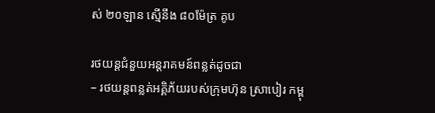ស់ ២០ឡាន ស្មេីនឹង ៨០ម៉ែត្រ គូប

រថយន្តជំនួយអន្តរាគមន៍ពន្លត់ដូចជា
– រថយន្តពន្លត់អគ្គិភ័យរបស់ក្រុមហ៊ុន ស្រាបៀរ កម្ពុ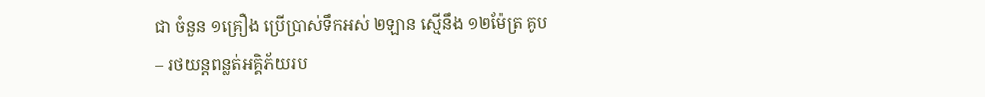ជា ចំនួន ១គ្រឿង ប្រេីប្រាស់ទឹកអស់ ២ឡាន ស្មេីនឹង ១២ម៉ែត្រ គូប
– រថយន្តពន្លត់អគ្គិភ័យរប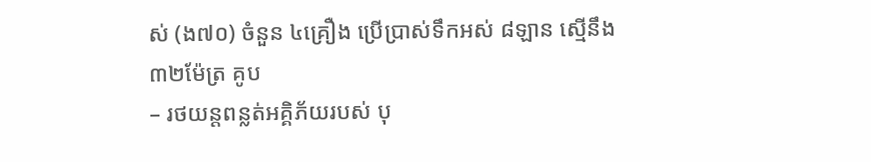ស់ (ង៧០) ចំនួន ៤គ្រឿង ប្រេីប្រាស់ទឹកអស់ ៨ឡាន ស្មេីនឹង ៣២ម៉ែត្រ គូប
– រថយន្តពន្លត់អគ្គិភ័យរបស់ បុ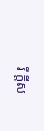រី ក្តីស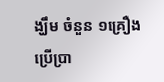ង្ឃឹម ចំនួន ១គ្រឿង ប្រេីប្រា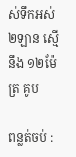ស់ទឹកអស់ ២ឡាន ស្មេីនឹង ១២ម៉ែត្រ គូប

ពន្លត់ចប់ :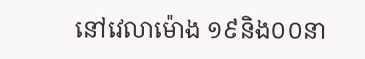នៅវេលាម៉ោង ១៩និង០០នា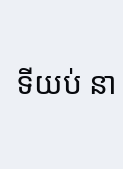ទីយប់ នា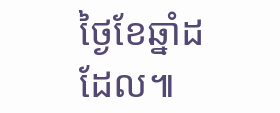ថ្ងៃខែឆ្នាំដដែល៕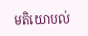មតិយោបល់